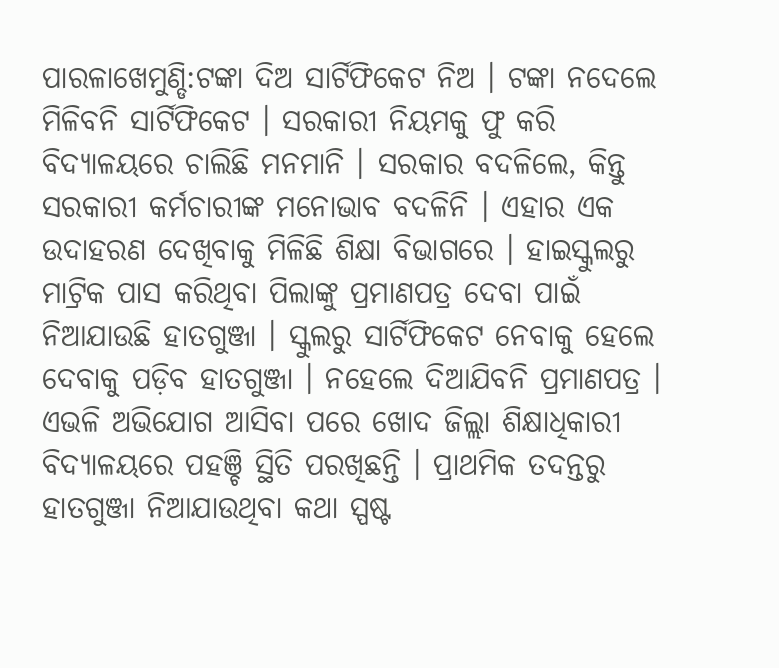ପାରଳାଖେମୁଣ୍ଡି:ଟଙ୍କା ଦିଅ ସାର୍ଟିଫିକେଟ ନିଅ । ଟଙ୍କା ନଦେଲେ ମିଳିବନି ସାର୍ଟିଫିକେଟ । ସରକାରୀ ନିୟମକୁ ଫୁ କରି ବିଦ୍ୟାଳୟରେ ଚାଲିଛି ମନମାନି । ସରକାର ବଦଳିଲେ, କିନ୍ତୁ ସରକାରୀ କର୍ମଚାରୀଙ୍କ ମନୋଭାବ ବଦଳିନି । ଏହାର ଏକ ଉଦାହରଣ ଦେଖିବାକୁ ମିଳିଛି ଶିକ୍ଷା ବିଭାଗରେ । ହାଇସ୍କୁଲରୁ ମାଟ୍ରିକ ପାସ କରିଥିବା ପିଲାଙ୍କୁ ପ୍ରମାଣପତ୍ର ଦେବା ପାଇଁ ନିଆଯାଉଛି ହାତଗୁଞ୍ଜା । ସ୍କୁଲରୁ ସାର୍ଟିଫିକେଟ ନେବାକୁ ହେଲେ ଦେବାକୁ ପଡ଼ିବ ହାତଗୁଞ୍ଜା । ନହେଲେ ଦିଆଯିବନି ପ୍ରମାଣପତ୍ର । ଏଭଳି ଅଭିଯୋଗ ଆସିବା ପରେ ଖୋଦ ଜିଲ୍ଲା ଶିକ୍ଷାଧିକାରୀ ବିଦ୍ୟାଳୟରେ ପହଞ୍ଚି ସ୍ଥିତି ପରଖିଛନ୍ତି । ପ୍ରାଥମିକ ତଦନ୍ତରୁ ହାତଗୁଞ୍ଜା ନିଆଯାଉଥିବା କଥା ସ୍ପଷ୍ଟ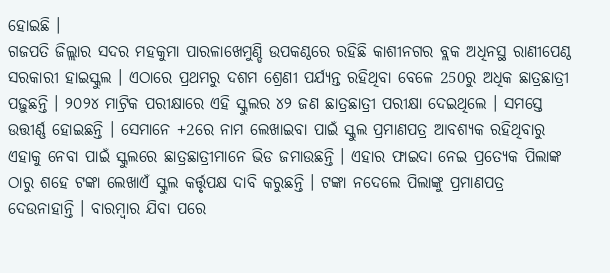ହୋଇଛି ।
ଗଜପତି ଜିଲ୍ଲାର ସଦର ମହକୁମା ପାରଳାଖେମୁଣ୍ଡି ଉପକଣ୍ଠରେ ରହିଛି କାଶୀନଗର ବ୍ଲକ ଅଧିନସ୍ଥ ରାଣୀପେଣ୍ଠ ସରକାରୀ ହାଇସ୍କୁଲ । ଏଠାରେ ପ୍ରଥମରୁ ଦଶମ ଶ୍ରେଣୀ ପର୍ଯ୍ୟନ୍ତ ରହିଥିବା ବେଳେ 250ରୁ ଅଧିକ ଛାତ୍ରଛାତ୍ରୀ ପଢ଼ୁଛନ୍ତି । ୨୦୨୪ ମାଟ୍ରିକ ପରୀକ୍ଷାରେ ଏହି ସ୍କୁଲର ୪୨ ଜଣ ଛାତ୍ରଛାତ୍ରୀ ପରୀକ୍ଷା ଦେଇଥିଲେ । ସମସ୍ତେ ଉତ୍ତୀର୍ଣ୍ଣ ହୋଇଛନ୍ତି । ସେମାନେ +2ରେ ନାମ ଲେଖାଇବା ପାଇଁ ସ୍କୁଲ ପ୍ରମାଣପତ୍ର ଆବଶ୍ୟକ ରହିଥିବାରୁ ଏହାକୁ ନେବା ପାଇଁ ସ୍କୁଲରେ ଛାତ୍ରଛାତ୍ରୀମାନେ ଭିଡ ଜମାଉଛନ୍ତି । ଏହାର ଫାଇଦା ନେଇ ପ୍ରତ୍ୟେକ ପିଲାଙ୍କ ଠାରୁ ଶହେ ଟଙ୍କା ଲେଖାଏଁ ସ୍କୁଲ କର୍ତ୍ତୃପକ୍ଷ ଦାବି କରୁଛନ୍ତି । ଟଙ୍କା ନଦେଲେ ପିଲାଙ୍କୁ ପ୍ରମାଣପତ୍ର ଦେଉନାହାନ୍ତି । ବାରମ୍ବାର ଯିବା ପରେ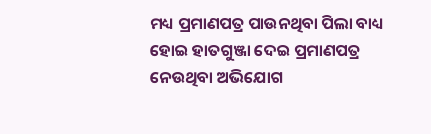ମଧ୍ୟ ପ୍ରମାଣପତ୍ର ପାଉନଥିବା ପିଲା ବାଧ୍ୟ ହୋଇ ହାତଗୁଞ୍ଜା ଦେଇ ପ୍ରମାଣପତ୍ର ନେଉଥିବା ଅଭିଯୋଗ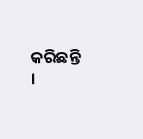କରିଛନ୍ତି ।